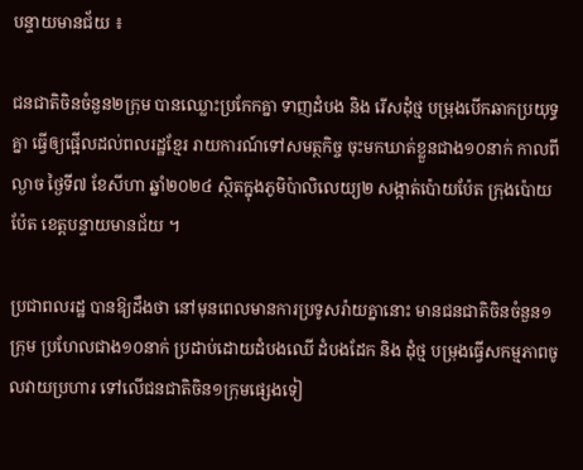បន្ទាយមានជ័យ ៖

ជនជាតិចិនចំនួន២ក្រុម បានឈ្លោះប្រកែកគ្នា ទាញដំបង និង រើសដុំថ្ម បម្រុងបើកឆាកប្រយុទ្ធគ្នា ធ្វើឲ្យផ្អើលដល់ពលរដ្ឋខ្មែរ រាយការណ៍ទៅសមត្ថកិច្ច ចុះមកឃាត់ខ្លួនជាង១០នាក់ កាលពីល្ងាច ថ្ងៃទី៧ ខែសីហា ឆ្នាំ២០២៤ ស្ថិតក្នុងភូមិប៉ាលិលេយ្យ២ សង្កាត់ប៉ោយប៉ែត ក្រុងប៉ោយប៉ែត ខេត្តបន្ទាយមានជ័យ ។

ប្រជាពលរដ្ឋ បានឱ្យដឹងថា នៅមុនពេលមានការប្រទូសរ៉ាយគ្នានោះ មានជនជាតិចិនចំនួន១ក្រុម ប្រហែលជាង១០នាក់ ប្រដាប់ដោយដំបងឈើ ដំបងដែក និង ដុំថ្ម បម្រុងធ្វើសកម្មភាពចូលវាយប្រហារ ទៅលើជនជាតិចិន១ក្រុមផ្សេងទៀ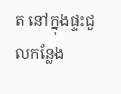ត នៅក្នុងផ្ទះជួលកន្លែង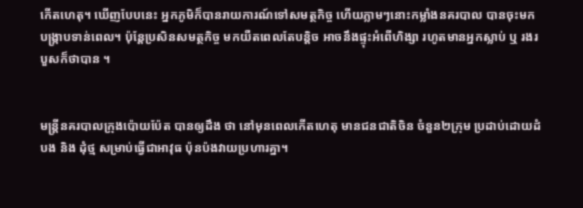កើតហេតុ។ ឃើញបែបនេះ អ្នកភូមិក៏បានរាយការណ៍ទៅសមត្ថកិច្ច ហើយភ្លាមៗនោះកម្លាំងនគរបាល បានចុះមកបង្ក្រាបទាន់ពេល។ ប៉ុន្ដែប្រសិនសមត្ថកិច្ច មកយឺតពេលតែបន្ដិច អាចនឹងផ្ទុះអំពើហិង្សា រហូតមានអ្នកស្លាប់ ឬ រងរបួសក៏ថាបាន ។


មន្ត្រីនគរបាលក្រុងប៉ោយប៉ែត បានឲ្យដឹង ថា នៅមុនពេលកើតហេតុ មានជនជាតិចិន ចំនួន២ក្រុម ប្រដាប់ដោយដំបង និង ដុំថ្ម សម្រាប់ធ្វើជាអាវុធ ប៉ុនប៉ងវាយប្រហារគ្នា។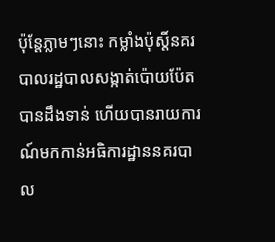ប៉ុន្ដែភ្លាមៗនោះ កម្លាំងប៉ុស្ដិ៍នគរបាលរដ្ឋបាលសង្កាត់ប៉ោយប៉ែត បានដឹងទាន់ ហើយបានរាយការណ៍មកកាន់អធិការដ្ឋាននគរបាល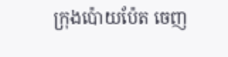ក្រុងប៉ោយប៉ែត ចេញ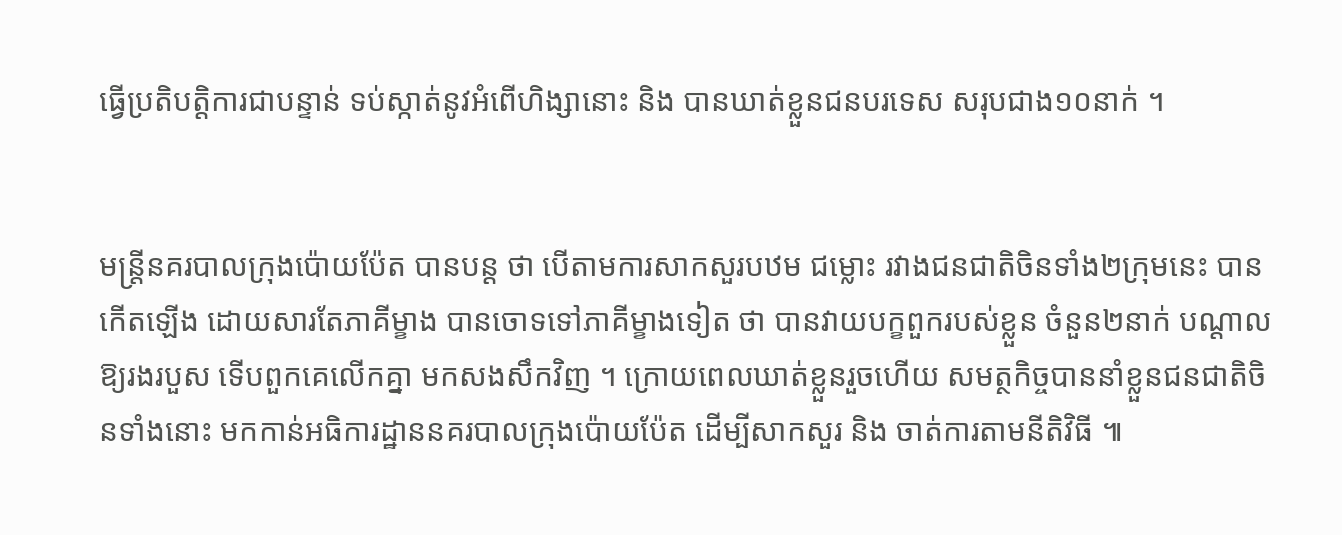ធ្វើប្រតិបត្តិការជាបន្ទាន់ ទប់ស្កាត់នូវអំពើហិង្សានោះ និង បានឃាត់ខ្លួនជនបរទេស សរុបជាង១០នាក់ ។


មន្ត្រីនគរបាលក្រុងប៉ោយប៉ែត បានបន្ដ ថា បើតាមការសាកសួរបឋម ជម្លោះ រវាងជនជាតិចិនទាំង២ក្រុមនេះ បានកើតឡើង ដោយសារតែភាគីម្ខាង បានចោទទៅភាគីម្ខាងទៀត ថា បានវាយបក្ខពួករបស់ខ្លួន ចំនួន២នាក់ បណ្ដាលឱ្យរងរបួស ទើបពួកគេលើកគ្នា មកសងសឹកវិញ ។ ក្រោយពេលឃាត់ខ្លួនរួចហើយ សមត្ថកិច្ចបាននាំខ្លួនជនជាតិចិនទាំងនោះ មកកាន់អធិការដ្ឋាននគរបាលក្រុងប៉ោយប៉ែត ដើម្បីសាកសួរ និង ចាត់ការតាមនីតិវិធី ៕